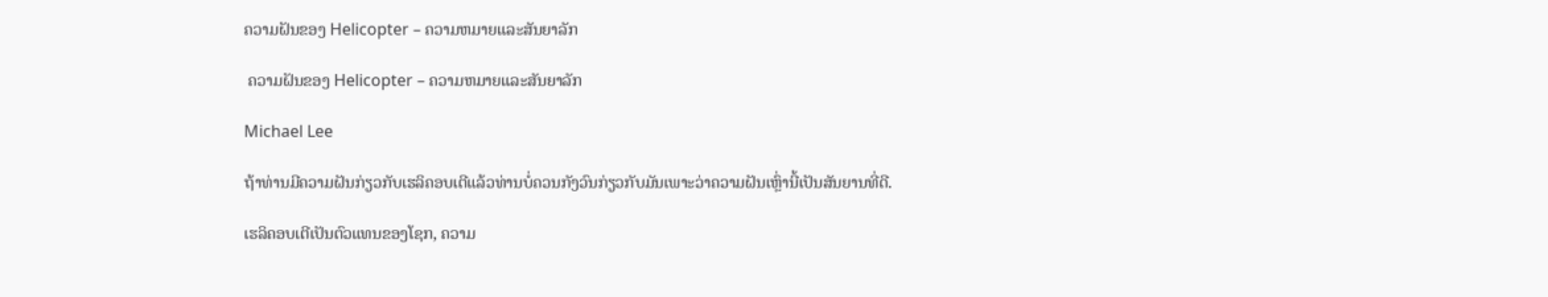ຄວາມຝັນຂອງ Helicopter – ຄວາມຫມາຍແລະສັນຍາລັກ

 ຄວາມຝັນຂອງ Helicopter – ຄວາມຫມາຍແລະສັນຍາລັກ

Michael Lee

ຖ້າທ່ານມີຄວາມຝັນກ່ຽວກັບເຮລິຄອບເຕີແລ້ວທ່ານບໍ່ຄວນກັງວົນກ່ຽວກັບມັນເພາະວ່າຄວາມຝັນເຫຼົ່ານີ້ເປັນສັນຍານທີ່ດີ.

ເຮລິຄອບເຕີເປັນຕົວແທນຂອງໂຊກ, ຄວາມ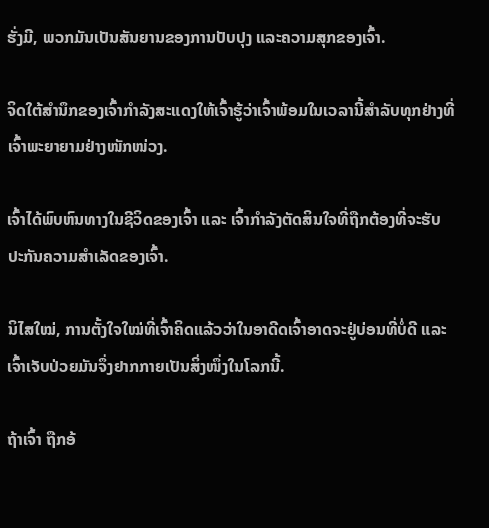ຮັ່ງມີ, ພວກມັນເປັນສັນຍານຂອງການປັບປຸງ ແລະຄວາມສຸກຂອງເຈົ້າ.

ຈິດໃຕ້ສຳນຶກຂອງເຈົ້າກຳລັງສະແດງໃຫ້ເຈົ້າຮູ້ວ່າເຈົ້າພ້ອມໃນເວລານີ້ສຳລັບທຸກຢ່າງທີ່ເຈົ້າພະຍາຍາມຢ່າງໜັກໜ່ວງ.

ເຈົ້າໄດ້ພົບຫົນທາງໃນຊີວິດຂອງເຈົ້າ ແລະ ເຈົ້າກຳລັງຕັດສິນໃຈທີ່ຖືກຕ້ອງທີ່ຈະຮັບປະກັນຄວາມສຳເລັດຂອງເຈົ້າ.

ນິໄສໃໝ່, ການຕັ້ງໃຈໃໝ່ທີ່ເຈົ້າຄິດແລ້ວວ່າໃນອາດີດເຈົ້າອາດຈະຢູ່ບ່ອນທີ່ບໍ່ດີ ແລະເຈົ້າເຈັບປ່ວຍມັນຈຶ່ງຢາກກາຍເປັນສິ່ງໜຶ່ງໃນໂລກນີ້.

ຖ້າເຈົ້າ ຖືກອ້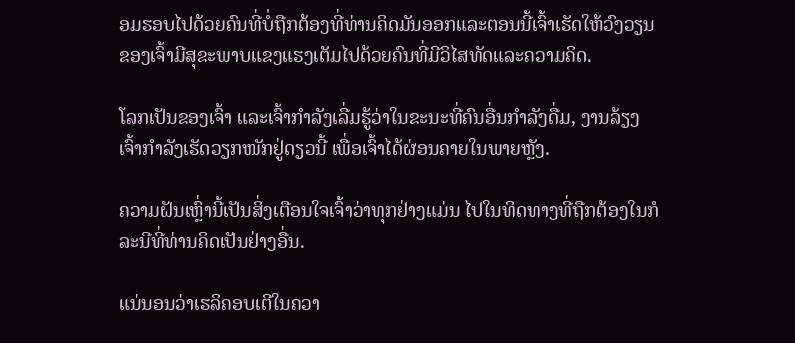ອມຮອບໄປດ້ວຍຄົນທີ່ບໍ່ຖືກຕ້ອງທີ່ທ່ານຄິດມັນອອກແລະຕອນນີ້ເຈົ້າເຮັດໃຫ້ວົງວຽນຂອງເຈົ້າມີສຸຂະພາບແຂງແຮງເຕັມໄປດ້ວຍຄົນທີ່ມີວິໄສທັດແລະຄວາມຄິດ.

ໂລກເປັນຂອງເຈົ້າ ແລະເຈົ້າກຳລັງເລີ່ມຮູ້ວ່າໃນຂະນະທີ່ຄົນອື່ນກຳລັງດື່ມ, ງານລ້ຽງ ເຈົ້າກຳລັງເຮັດວຽກໜັກຢູ່ດຽວນີ້ ເພື່ອເຈົ້າໄດ້ຜ່ອນຄາຍໃນພາຍຫຼັງ.

ຄວາມຝັນເຫຼົ່ານີ້ເປັນສິ່ງເຕືອນໃຈເຈົ້າວ່າທຸກຢ່າງແມ່ນ ໄປໃນທິດທາງທີ່ຖືກຕ້ອງໃນກໍລະນີທີ່ທ່ານຄິດເປັນຢ່າງອື່ນ.

ແນ່ນອນວ່າເຮລິຄອບເຕີໃນຄວາ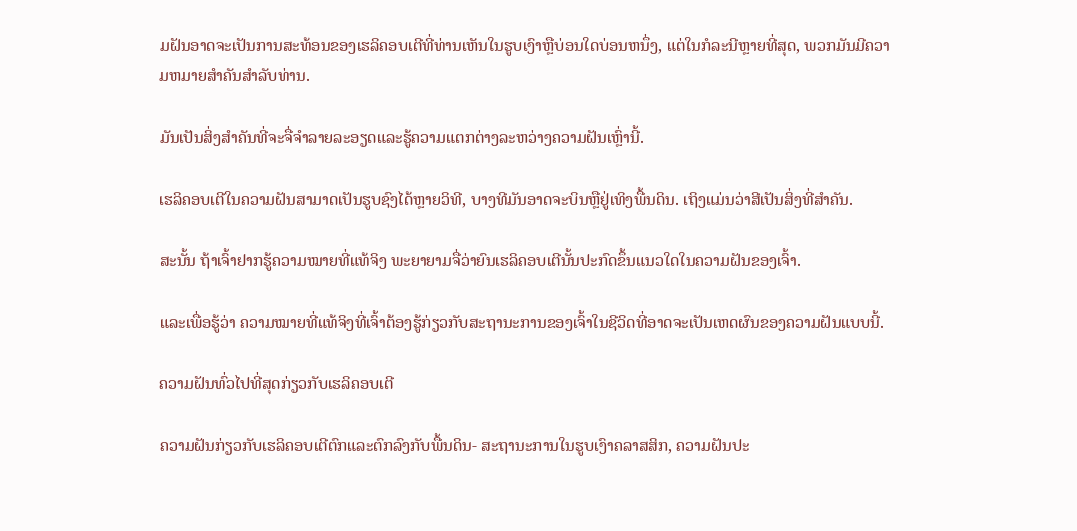ມຝັນອາດຈະເປັນການສະທ້ອນຂອງເຮລິຄອບເຕີທີ່ທ່ານເຫັນໃນຮູບເງົາຫຼືບ່ອນໃດບ່ອນຫນຶ່ງ, ແຕ່ໃນກໍລະນີຫຼາຍທີ່ສຸດ, ພວກມັນມີຄວາມຫມາຍສໍາຄັນສໍາລັບທ່ານ.

ມັນເປັນສິ່ງສໍາຄັນທີ່ຈະຈື່ຈໍາລາຍລະອຽດແລະຮູ້ຄວາມແຕກຕ່າງລະຫວ່າງຄວາມຝັນເຫຼົ່ານີ້.

ເຮລິຄອບເຕີໃນຄວາມຝັນສາມາດເປັນຮູບຊົງໄດ້ຫຼາຍວິທີ, ບາງທີມັນອາດຈະບິນຫຼືຢູ່ເທິງພື້ນດິນ. ເຖິງແມ່ນວ່າສີເປັນສິ່ງທີ່ສຳຄັນ.

ສະນັ້ນ ຖ້າເຈົ້າຢາກຮູ້ຄວາມໝາຍທີ່ແທ້ຈິງ ພະຍາຍາມຈື່ວ່າຍົນເຮລິຄອບເຕີນັ້ນປະກົດຂຶ້ນແນວໃດໃນຄວາມຝັນຂອງເຈົ້າ.

ແລະເພື່ອຮູ້ວ່າ ຄວາມໝາຍທີ່ແທ້ຈິງທີ່ເຈົ້າຕ້ອງຮູ້ກ່ຽວກັບສະຖານະການຂອງເຈົ້າໃນຊີວິດທີ່ອາດຈະເປັນເຫດຜົນຂອງຄວາມຝັນແບບນີ້.

ຄວາມຝັນທົ່ວໄປທີ່ສຸດກ່ຽວກັບເຮລິຄອບເຕີ

ຄວາມຝັນກ່ຽວກັບເຮລິຄອບເຕີຕົກແລະຕົກລົງກັບພື້ນດິນ- ສະຖານະການໃນຮູບເງົາຄລາສສິກ, ຄວາມຝັນປະ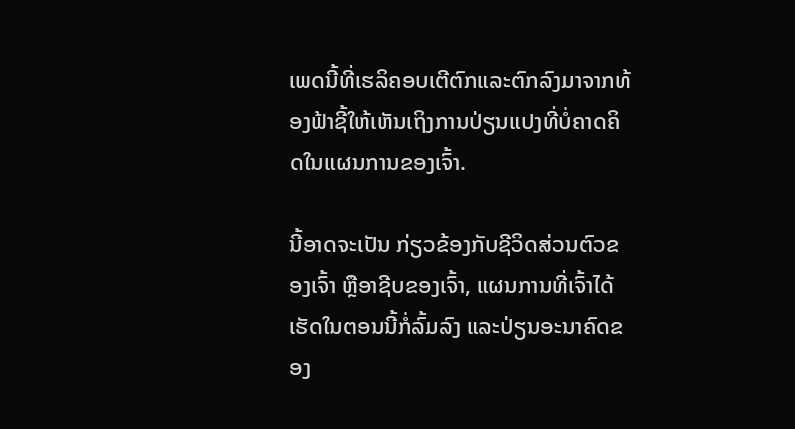ເພດນີ້ທີ່ເຮລິຄອບເຕີຕົກແລະຕົກລົງມາຈາກທ້ອງຟ້າຊີ້ໃຫ້ເຫັນເຖິງການປ່ຽນແປງທີ່ບໍ່ຄາດຄິດໃນແຜນການຂອງເຈົ້າ.

ນີ້ອາດຈະເປັນ ກ່ຽວຂ້ອງກັບຊີວິດສ່ວນຕົວຂອງເຈົ້າ ຫຼືອາຊີບຂອງເຈົ້າ, ແຜນການທີ່ເຈົ້າໄດ້ເຮັດໃນຕອນນີ້ກໍ່ລົ້ມລົງ ແລະປ່ຽນອະນາຄົດຂອງ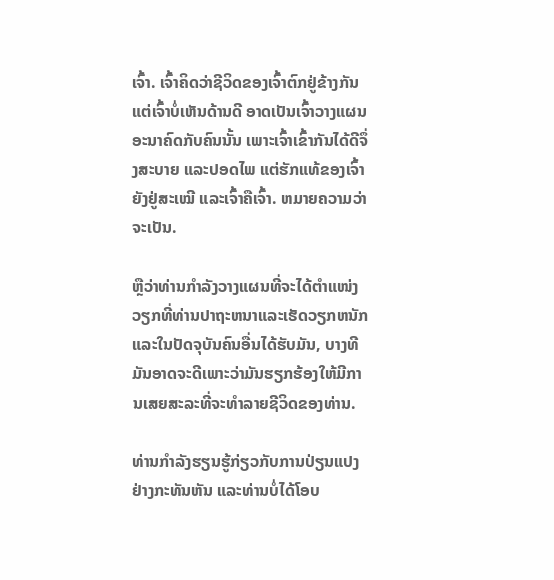ເຈົ້າ. ເຈົ້າຄິດວ່າຊີວິດຂອງເຈົ້າຕົກຢູ່ຂ້າງກັນ ແຕ່ເຈົ້າບໍ່ເຫັນດ້ານດີ ອາດເປັນເຈົ້າວາງແຜນອະນາຄົດກັບຄົນນັ້ນ ເພາະເຈົ້າເຂົ້າກັນໄດ້ດີຈຶ່ງສະບາຍ ແລະປອດໄພ ແຕ່ຮັກແທ້ຂອງເຈົ້າຍັງຢູ່ສະເໝີ ແລະເຈົ້າຄືເຈົ້າ. ຫມາຍຄວາມວ່າຈະເປັນ.

ຫຼືວ່າທ່ານກໍາລັງວາງແຜນທີ່ຈະໄດ້ຕໍາແໜ່ງວຽກທີ່ທ່ານປາຖະຫນາແລະເຮັດວຽກຫນັກແລະໃນປັດຈຸບັນຄົນອື່ນໄດ້ຮັບມັນ, ບາງທີມັນອາດຈະດີເພາະວ່າມັນຮຽກຮ້ອງໃຫ້ມີການເສຍສະລະທີ່ຈະທໍາລາຍຊີວິດຂອງທ່ານ.

ທ່ານກຳລັງຮຽນຮູ້ກ່ຽວກັບການປ່ຽນແປງຢ່າງກະທັນຫັນ ແລະທ່ານບໍ່ໄດ້ໂອບ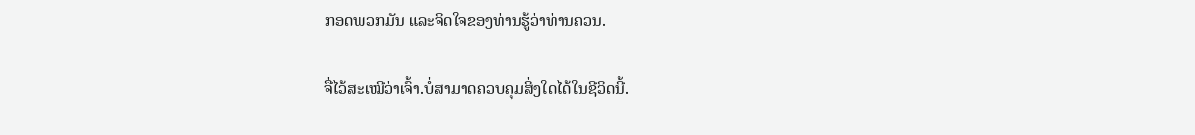ກອດພວກມັນ ແລະຈິດໃຈຂອງທ່ານຮູ້ວ່າທ່ານຄວນ.

ຈື່ໄວ້ສະເໝີວ່າເຈົ້າ.ບໍ່ສາມາດຄວບຄຸມສິ່ງໃດໄດ້ໃນຊີວິດນີ້.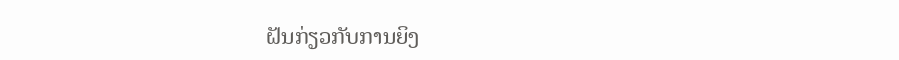ຝັນກ່ຽວກັບການຍິງ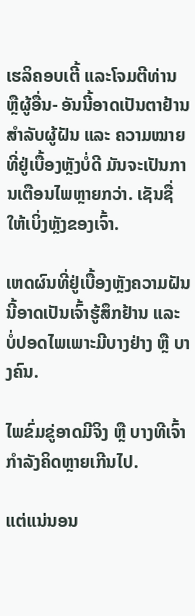ເຮລິຄອບເຕີ້ ແລະໂຈມຕີທ່ານ ຫຼືຜູ້ອື່ນ- ອັນນີ້ອາດເປັນຕາຢ້ານສຳລັບຜູ້ຝັນ ແລະ ຄວາມໝາຍທີ່ຢູ່ເບື້ອງຫຼັງບໍ່ດີ ມັນຈະເປັນການເຕືອນໄພຫຼາຍກວ່າ. ເຊັນຊື່ໃຫ້ເບິ່ງຫຼັງຂອງເຈົ້າ.

ເຫດຜົນທີ່ຢູ່ເບື້ອງຫຼັງຄວາມຝັນນີ້ອາດເປັນເຈົ້າຮູ້ສຶກຢ້ານ ແລະ ບໍ່ປອດໄພເພາະມີບາງຢ່າງ ຫຼື ບາງຄົນ.

ໄພຂົ່ມຂູ່ອາດມີຈິງ ຫຼື ບາງທີເຈົ້າກຳລັງຄິດຫຼາຍເກີນໄປ.

ແຕ່ແນ່ນອນ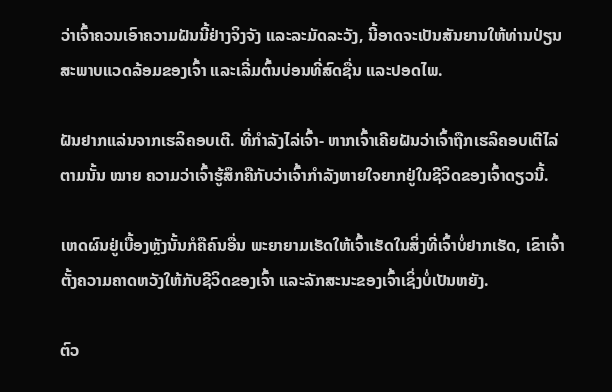ວ່າເຈົ້າຄວນເອົາຄວາມຝັນນີ້ຢ່າງຈິງຈັງ ແລະລະມັດລະວັງ, ນີ້ອາດຈະເປັນສັນຍານໃຫ້ທ່ານປ່ຽນສະພາບແວດລ້ອມຂອງເຈົ້າ ແລະເລີ່ມຕົ້ນບ່ອນທີ່ສົດຊື່ນ ແລະປອດໄພ.

ຝັນຢາກແລ່ນຈາກເຮລິຄອບເຕີ. ທີ່ກຳລັງໄລ່ເຈົ້າ- ຫາກເຈົ້າເຄີຍຝັນວ່າເຈົ້າຖືກເຮລິຄອບເຕີໄລ່ຕາມນັ້ນ ໝາຍ ຄວາມວ່າເຈົ້າຮູ້ສຶກຄືກັບວ່າເຈົ້າກຳລັງຫາຍໃຈຍາກຢູ່ໃນຊີວິດຂອງເຈົ້າດຽວນີ້.

ເຫດຜົນຢູ່ເບື້ອງຫຼັງນັ້ນກໍຄືຄົນອື່ນ ພະຍາຍາມເຮັດໃຫ້ເຈົ້າເຮັດໃນສິ່ງທີ່ເຈົ້າບໍ່ຢາກເຮັດ, ເຂົາເຈົ້າຕັ້ງຄວາມຄາດຫວັງໃຫ້ກັບຊີວິດຂອງເຈົ້າ ແລະລັກສະນະຂອງເຈົ້າເຊິ່ງບໍ່ເປັນຫຍັງ.

ຕົວ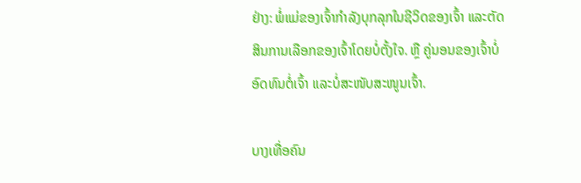ຢ່າງ: ພໍ່ແມ່ຂອງເຈົ້າກໍາລັງບຸກລຸກໃນຊີວິດຂອງເຈົ້າ ແລະຕັດສິນການເລືອກຂອງເຈົ້າໂດຍບໍ່ຕັ້ງໃຈ. ຫຼື ຄູ່ນອນຂອງເຈົ້າບໍ່ອົດທົນຕໍ່ເຈົ້າ ແລະບໍ່ສະໜັບສະໜູນເຈົ້າ.

ບາງເທື່ອຄົນ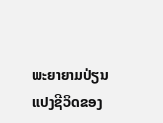ພະຍາຍາມປ່ຽນແປງຊີວິດຂອງ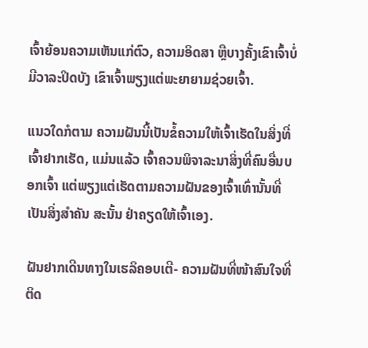ເຈົ້າຍ້ອນຄວາມເຫັນແກ່ຕົວ, ຄວາມອິດສາ ຫຼືບາງຄັ້ງເຂົາເຈົ້າບໍ່ມີວາລະປິດບັງ ເຂົາເຈົ້າພຽງແຕ່ພະຍາຍາມຊ່ວຍເຈົ້າ.

ແນວໃດກໍຕາມ ຄວາມຝັນນີ້ເປັນຂໍ້ຄວາມໃຫ້ເຈົ້າເຮັດໃນສິ່ງທີ່ເຈົ້າຢາກເຮັດ, ແມ່ນແລ້ວ ເຈົ້າຄວນພິຈາລະນາສິ່ງທີ່ຄົນອື່ນບອກເຈົ້າ ແຕ່ພຽງແຕ່ເຮັດຕາມຄວາມຝັນຂອງເຈົ້າເທົ່ານັ້ນທີ່ເປັນສິ່ງສຳຄັນ ສະນັ້ນ ຢ່າຄຽດໃຫ້ເຈົ້າເອງ.

ຝັນຢາກເດີນທາງໃນເຮລິຄອບເຕີ- ຄວາມຝັນທີ່ໜ້າສົນໃຈທີ່ຕິດ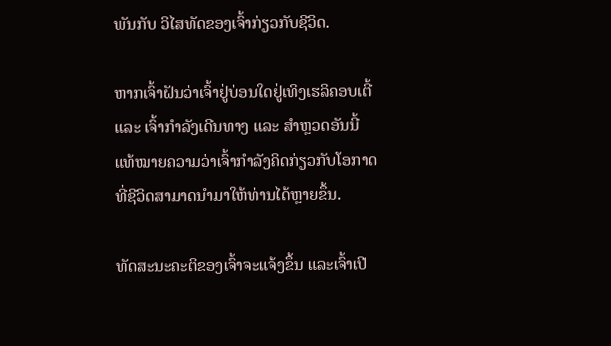ພັນກັບ ວິໄສທັດຂອງເຈົ້າກ່ຽວກັບຊີວິດ.

ຫາກເຈົ້າຝັນວ່າເຈົ້າຢູ່ບ່ອນໃດຢູ່ເທິງເຮລິຄອບເຕີ້ ແລະ ເຈົ້າກຳລັງເດີນທາງ ແລະ ສຳຫຼວດອັນນີ້ແທ້ໝາຍຄວາມວ່າເຈົ້າກຳລັງຄິດກ່ຽວກັບໂອກາດທີ່ຊີວິດສາມາດນຳມາໃຫ້ທ່ານໄດ້ຫຼາຍຂຶ້ນ.

ທັດສະນະຄະຕິຂອງເຈົ້າຈະແຈ້ງຂຶ້ນ ແລະເຈົ້າເປີ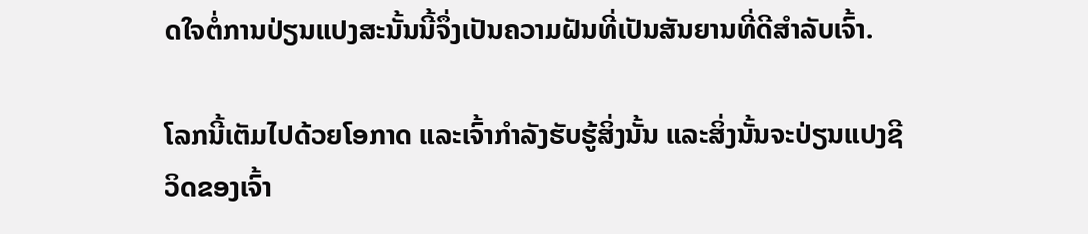ດໃຈຕໍ່ການປ່ຽນແປງສະນັ້ນນີ້ຈຶ່ງເປັນຄວາມຝັນທີ່ເປັນສັນຍານທີ່ດີສຳລັບເຈົ້າ.

ໂລກນີ້ເຕັມໄປດ້ວຍໂອກາດ ແລະເຈົ້າກຳລັງຮັບຮູ້ສິ່ງນັ້ນ ແລະສິ່ງນັ້ນຈະປ່ຽນແປງຊີວິດຂອງເຈົ້າ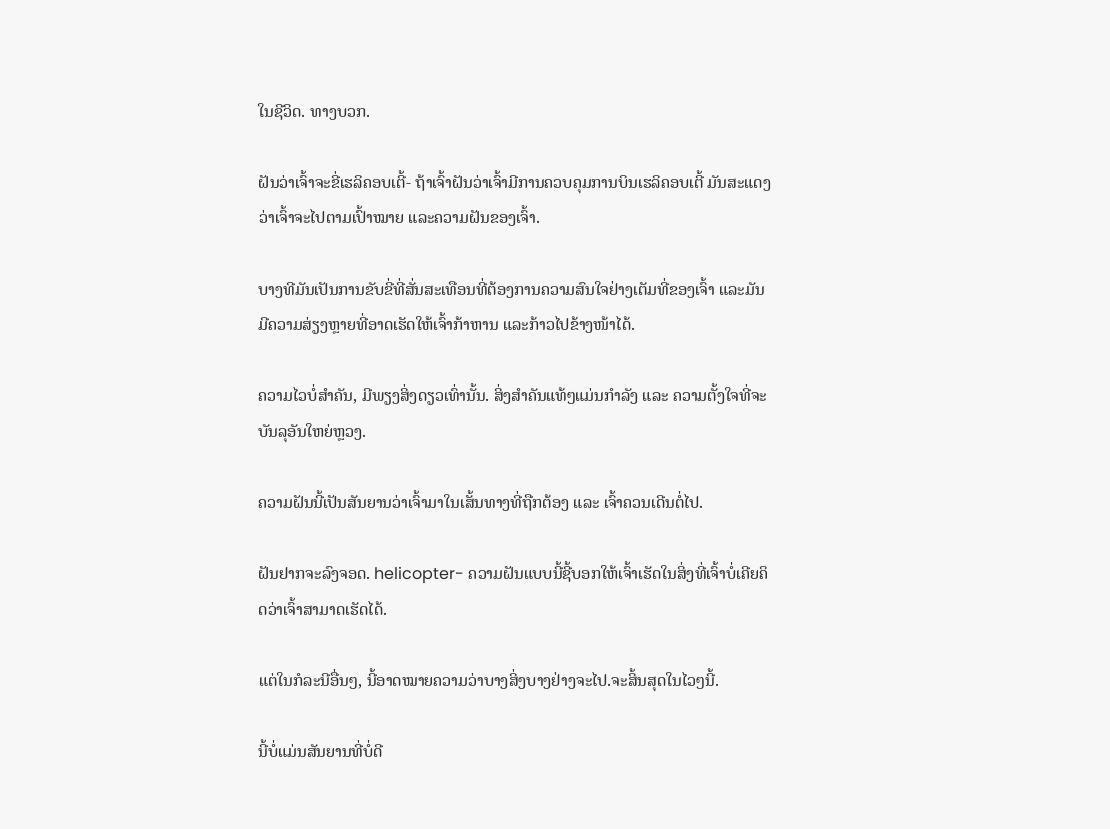ໃນຊີວິດ. ທາງບວກ.

ຝັນວ່າເຈົ້າຈະຂີ່ເຮລິຄອບເຕີ້- ຖ້າເຈົ້າຝັນວ່າເຈົ້າມີການຄວບຄຸມການບິນເຮລິຄອບເຕີ້ ມັນສະແດງວ່າເຈົ້າຈະໄປຕາມເປົ້າໝາຍ ແລະຄວາມຝັນຂອງເຈົ້າ.

ບາງທີມັນເປັນການຂັບຂີ່ທີ່ສັ່ນສະເທືອນທີ່ຕ້ອງການຄວາມສົນໃຈຢ່າງເຕັມທີ່ຂອງເຈົ້າ ແລະມັນມີຄວາມສ່ຽງຫຼາຍທີ່ອາດເຮັດໃຫ້ເຈົ້າກ້າຫານ ແລະກ້າວໄປຂ້າງໜ້າໄດ້.

ຄວາມໄວບໍ່ສຳຄັນ, ມີພຽງສິ່ງດຽວເທົ່ານັ້ນ. ສິ່ງສຳຄັນແທ້ໆແມ່ນກຳລັງ ແລະ ຄວາມຕັ້ງໃຈທີ່ຈະບັນລຸອັນໃຫຍ່ຫຼວງ.

ຄວາມຝັນນີ້ເປັນສັນຍານວ່າເຈົ້າມາໃນເສັ້ນທາງທີ່ຖືກຕ້ອງ ແລະ ເຈົ້າຄວນເດີນຕໍ່ໄປ.

ຝັນຢາກຈະລົງຈອດ. helicopter- ຄວາມຝັນແບບນີ້ຊີ້ບອກໃຫ້ເຈົ້າເຮັດໃນສິ່ງທີ່ເຈົ້າບໍ່ເຄີຍຄິດວ່າເຈົ້າສາມາດເຮັດໄດ້.

ແຕ່ໃນກໍລະນີອື່ນໆ, ນີ້ອາດໝາຍຄວາມວ່າບາງສິ່ງບາງຢ່າງຈະໄປ.ຈະສິ້ນສຸດໃນໄວໆນີ້.

ນີ້ບໍ່ແມ່ນສັນຍານທີ່ບໍ່ດີ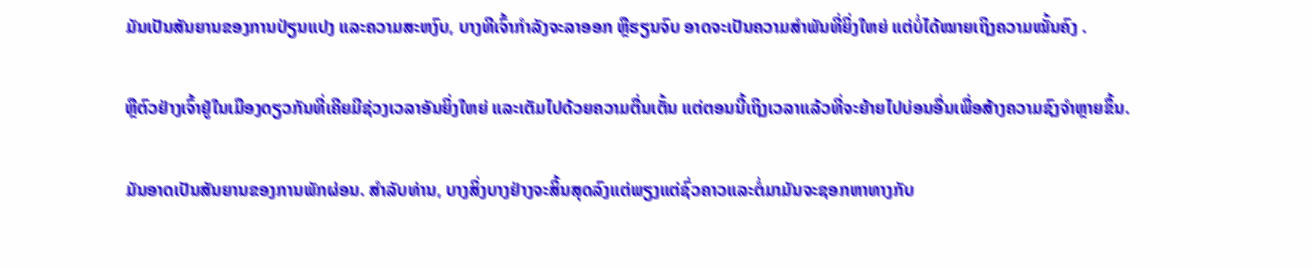ມັນເປັນສັນຍານຂອງການປ່ຽນແປງ ແລະຄວາມສະຫງົບ, ບາງທີເຈົ້າກຳລັງຈະລາອອກ ຫຼືຮຽນຈົບ ອາດຈະເປັນຄວາມສຳພັນທີ່ຍິ່ງໃຫຍ່ ແຕ່ບໍ່ໄດ້ໝາຍເຖິງຄວາມໝັ້ນຄົງ .

ຫຼືຕົວຢ່າງເຈົ້າຢູ່ໃນເມືອງດຽວກັນທີ່ເຄີຍມີຊ່ວງເວລາອັນຍິ່ງໃຫຍ່ ແລະເຕັມໄປດ້ວຍຄວາມຕື່ນເຕັ້ນ ແຕ່ຕອນນີ້ເຖິງເວລາແລ້ວທີ່ຈະຍ້າຍໄປບ່ອນອື່ນເພື່ອສ້າງຄວາມຊົງຈໍາຫຼາຍຂຶ້ນ.

ມັນອາດເປັນສັນຍານຂອງການພັກຜ່ອນ. ສໍາລັບທ່ານ, ບາງສິ່ງບາງຢ່າງຈະສິ້ນສຸດລົງແຕ່ພຽງແຕ່ຊົ່ວຄາວແລະຕໍ່ມາມັນຈະຊອກຫາທາງກັບ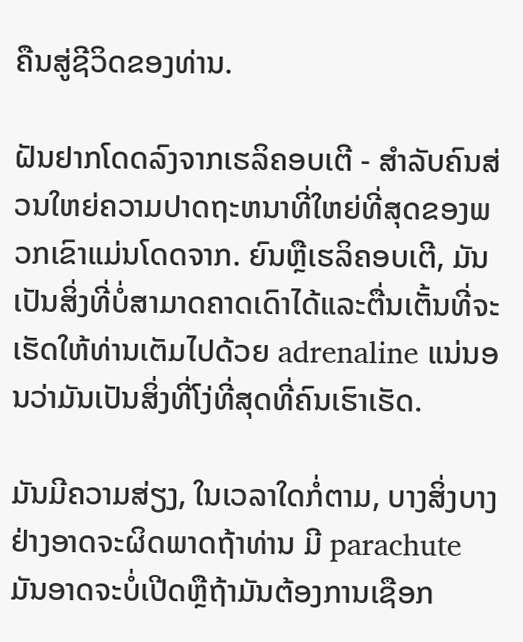ຄືນສູ່ຊີວິດຂອງທ່ານ.

ຝັນຢາກໂດດລົງຈາກເຮລິຄອບເຕີ - ສໍາລັບຄົນສ່ວນໃຫຍ່ຄວາມປາດຖະຫນາທີ່ໃຫຍ່ທີ່ສຸດຂອງພວກເຂົາແມ່ນໂດດຈາກ. ຍົນຫຼືເຮລິຄອບເຕີ, ມັນເປັນສິ່ງທີ່ບໍ່ສາມາດຄາດເດົາໄດ້ແລະຕື່ນເຕັ້ນທີ່ຈະເຮັດໃຫ້ທ່ານເຕັມໄປດ້ວຍ adrenaline ແນ່ນອນວ່າມັນເປັນສິ່ງທີ່ໂງ່ທີ່ສຸດທີ່ຄົນເຮົາເຮັດ.

ມັນມີຄວາມສ່ຽງ, ໃນເວລາໃດກໍ່ຕາມ, ບາງສິ່ງບາງຢ່າງອາດຈະຜິດພາດຖ້າທ່ານ ມີ parachute ມັນອາດຈະບໍ່ເປີດຫຼືຖ້າມັນຕ້ອງການເຊືອກ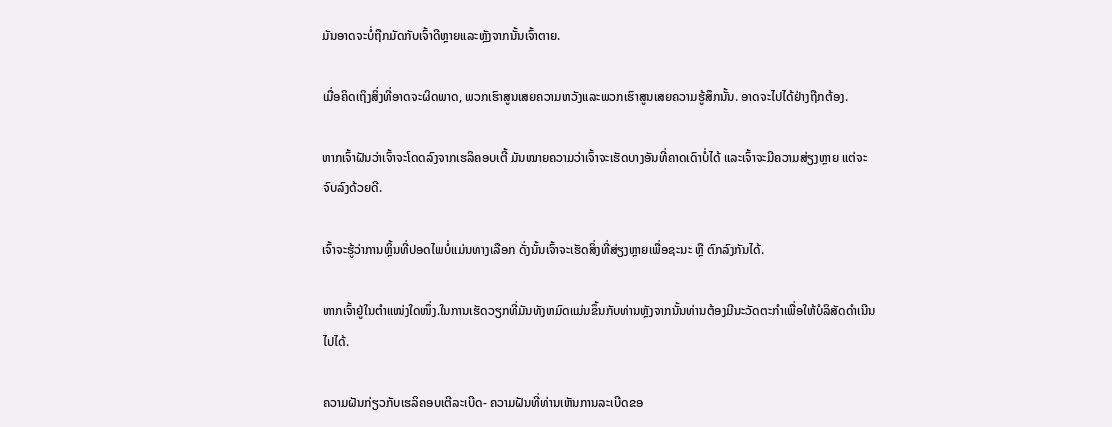ມັນອາດຈະບໍ່ຖືກມັດກັບເຈົ້າດີຫຼາຍແລະຫຼັງຈາກນັ້ນເຈົ້າຕາຍ.

ເມື່ອຄິດເຖິງສິ່ງທີ່ອາດຈະຜິດພາດ, ພວກເຮົາສູນເສຍຄວາມຫວັງແລະພວກເຮົາສູນເສຍຄວາມຮູ້ສຶກນັ້ນ. ອາດຈະໄປໄດ້ຢ່າງຖືກຕ້ອງ.

ຫາກເຈົ້າຝັນວ່າເຈົ້າຈະໂດດລົງຈາກເຮລິຄອບເຕີ້ ມັນໝາຍຄວາມວ່າເຈົ້າຈະເຮັດບາງອັນທີ່ຄາດເດົາບໍ່ໄດ້ ແລະເຈົ້າຈະມີຄວາມສ່ຽງຫຼາຍ ແຕ່ຈະຈົບລົງດ້ວຍດີ.

ເຈົ້າຈະຮູ້ວ່າການຫຼິ້ນທີ່ປອດໄພບໍ່ແມ່ນທາງເລືອກ ດັ່ງນັ້ນເຈົ້າຈະເຮັດສິ່ງທີ່ສ່ຽງຫຼາຍເພື່ອຊະນະ ຫຼື ຕົກລົງກັນໄດ້.

ຫາກເຈົ້າຢູ່ໃນຕຳແໜ່ງໃດໜຶ່ງ.ໃນການເຮັດວຽກທີ່ມັນທັງຫມົດແມ່ນຂຶ້ນກັບທ່ານຫຼັງຈາກນັ້ນທ່ານຕ້ອງມີນະວັດຕະກໍາເພື່ອໃຫ້ບໍລິສັດດໍາເນີນໄປໄດ້.

ຄວາມຝັນກ່ຽວກັບເຮລິຄອບເຕີລະເບີດ- ຄວາມຝັນທີ່ທ່ານເຫັນການລະເບີດຂອ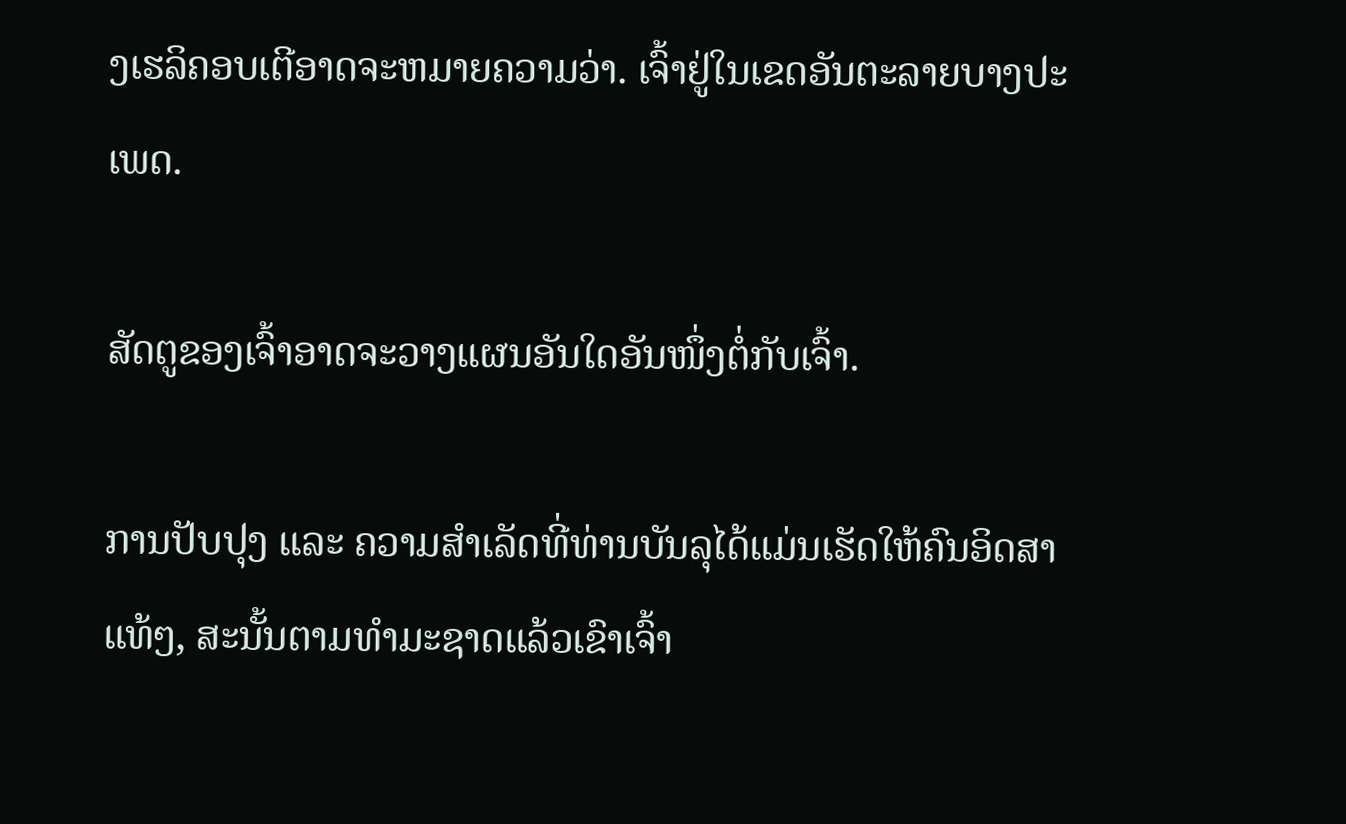ງເຮລິຄອບເຕີອາດຈະຫມາຍຄວາມວ່າ. ເຈົ້າຢູ່ໃນເຂດອັນຕະລາຍບາງປະເພດ.

ສັດຕູຂອງເຈົ້າອາດຈະວາງແຜນອັນໃດອັນໜຶ່ງຕໍ່ກັບເຈົ້າ.

ການປັບປຸງ ແລະ ຄວາມສຳເລັດທີ່ທ່ານບັນລຸໄດ້ແມ່ນເຮັດໃຫ້ຄົນອິດສາແທ້ໆ, ສະນັ້ນຕາມທຳມະຊາດແລ້ວເຂົາເຈົ້າ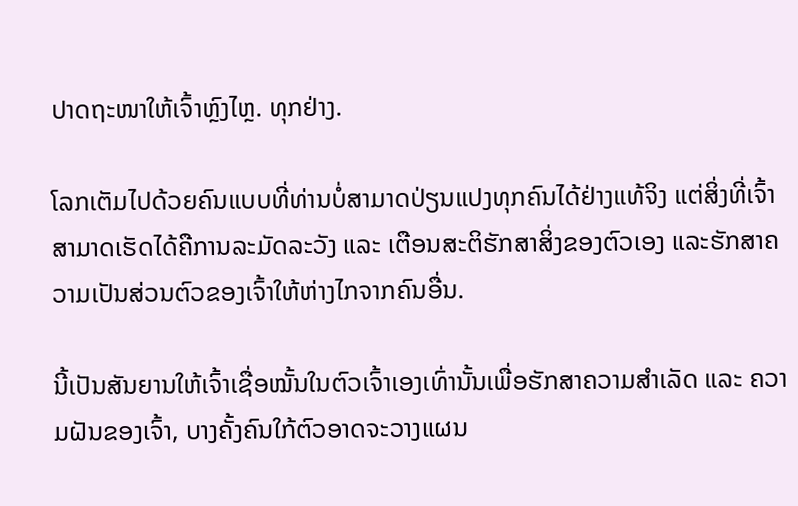ປາດຖະໜາໃຫ້ເຈົ້າຫຼົງໄຫຼ. ທຸກຢ່າງ.

ໂລກເຕັມໄປດ້ວຍຄົນແບບທີ່ທ່ານບໍ່ສາມາດປ່ຽນແປງທຸກຄົນໄດ້ຢ່າງແທ້ຈິງ ແຕ່ສິ່ງທີ່ເຈົ້າສາມາດເຮັດໄດ້ຄືການລະມັດລະວັງ ແລະ ເຕືອນສະຕິຮັກສາສິ່ງຂອງຕົວເອງ ແລະຮັກສາຄວາມເປັນສ່ວນຕົວຂອງເຈົ້າໃຫ້ຫ່າງໄກຈາກຄົນອື່ນ.

ນີ້ເປັນສັນຍານໃຫ້ເຈົ້າເຊື່ອໝັ້ນໃນຕົວເຈົ້າເອງເທົ່ານັ້ນເພື່ອຮັກສາຄວາມສຳເລັດ ແລະ ຄວາມຝັນຂອງເຈົ້າ, ບາງຄັ້ງຄົນໃກ້ຕົວອາດຈະວາງແຜນ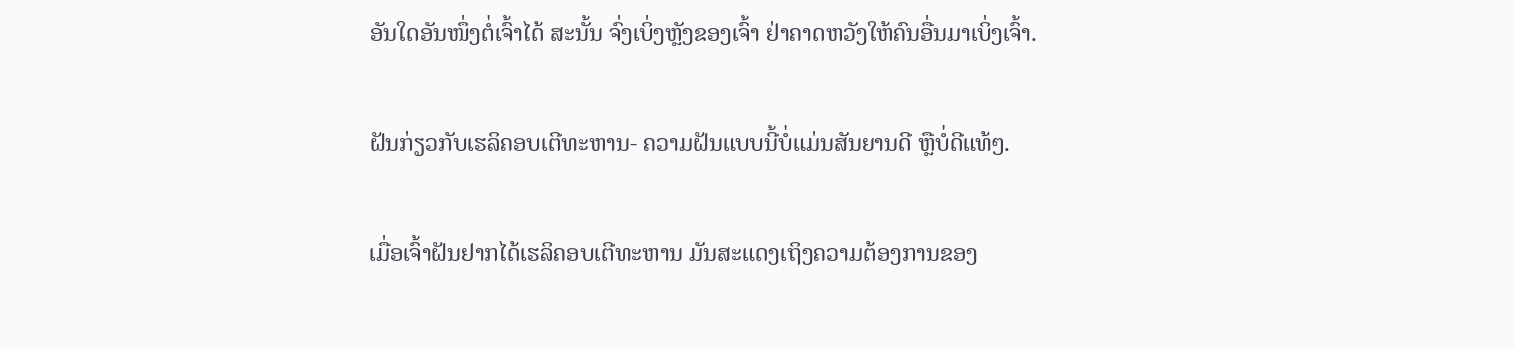ອັນໃດອັນໜຶ່ງຕໍ່ເຈົ້າໄດ້ ສະນັ້ນ ຈົ່ງເບິ່ງຫຼັງຂອງເຈົ້າ ຢ່າຄາດຫວັງໃຫ້ຄົນອື່ນມາເບິ່ງເຈົ້າ.

ຝັນກ່ຽວກັບເຮລິຄອບເຕີທະຫານ- ຄວາມຝັນແບບນີ້ບໍ່ແມ່ນສັນຍານດີ ຫຼືບໍ່ດີແທ້ໆ.

ເມື່ອເຈົ້າຝັນຢາກໄດ້ເຮລິຄອບເຕີທະຫານ ມັນສະແດງເຖິງຄວາມຕ້ອງການຂອງ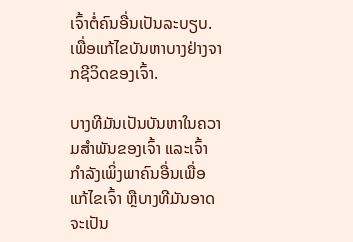ເຈົ້າຕໍ່ຄົນອື່ນເປັນລະບຽບ. ເພື່ອແກ້ໄຂບັນຫາບາງຢ່າງຈາກຊີວິດຂອງເຈົ້າ.

ບາງທີມັນເປັນບັນຫາໃນຄວາມສຳພັນຂອງເຈົ້າ ແລະເຈົ້າກຳລັງເພິ່ງພາຄົນອື່ນເພື່ອແກ້ໄຂເຈົ້າ ຫຼືບາງທີມັນອາດຈະເປັນ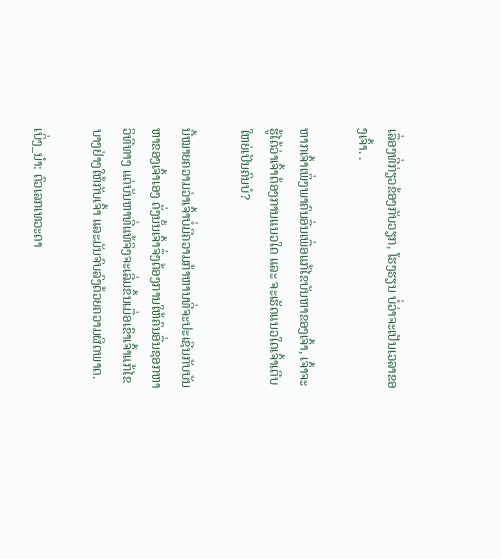ເລື່ອງທີ່ກ່ຽວຂ້ອງກັບວຽກ, ໂຮງຮຽນ ບໍ່ວ່າຈະເປັນເວລາຂອງເຈົ້າ. .

ຫາກເຈົ້າເພິ່ງພາຄົນອື່ນເພື່ອແກ້ໄຂບັນຫາຂອງເຈົ້າ, ເຈົ້າຈະຮູ້ໄດ້ວ່າເຈົ້າຕ້ອງການແນວໃດ ແລະ ຈະເຮັດແນວໃດເຈົ້າເຕີບໃຫຍ່ເປັນຄົນບໍ?

ນີ້ໝາຍຄວາມວ່າເຈົ້າບໍ່ມີຄວາມກ້າຫານທີ່ຈະປະເຊີນກັບບັນຫາຂອງເຈົ້າເອງ ດັ່ງນັ້ນເຈົ້າຈຶ່ງຕ້ອງການໃຫ້ຄົນອື່ນຊອກຫາວິທີທາງ ແຕ່ບັນຫາທີ່ແທ້ຈິງຈະເລີ່ມຂຶ້ນເມື່ອເຂົາເຈົ້າແກ້ໄຂບາງຢ່າງໃຫ້ກັບເຈົ້າ ແລະມັນຈົບລົງດ້ວຍຄວາມຜິດພາດ.

ເບິ່ງ_ນຳ: ຕົວເລກເທວະດາ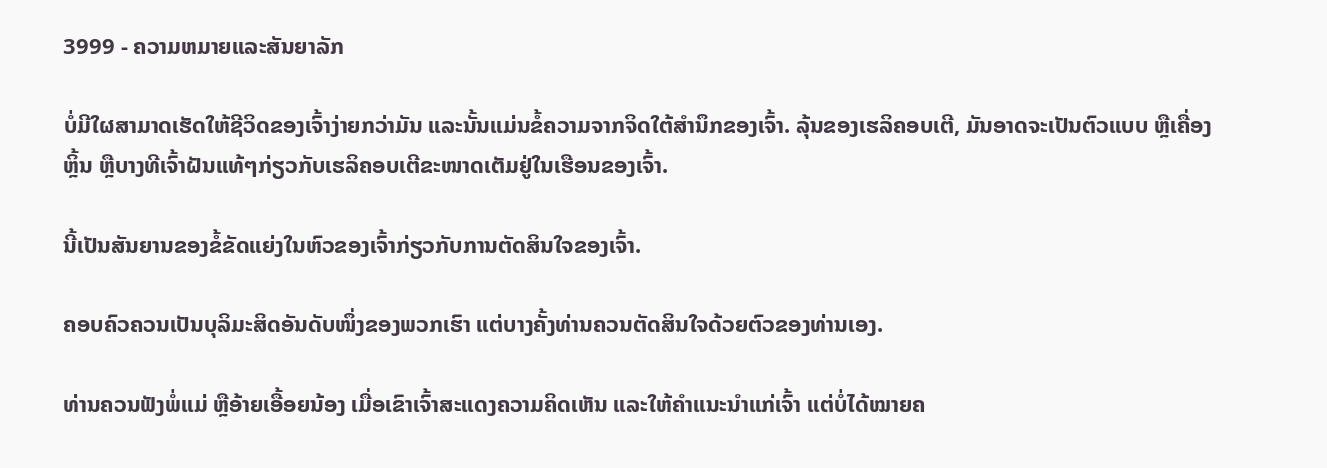3999 - ຄວາມຫມາຍແລະສັນຍາລັກ

ບໍ່ມີໃຜສາມາດເຮັດໃຫ້ຊີວິດຂອງເຈົ້າງ່າຍກວ່າມັນ ແລະນັ້ນແມ່ນຂໍ້ຄວາມຈາກຈິດໃຕ້ສຳນຶກຂອງເຈົ້າ. ລຸ້ນຂອງເຮລິຄອບເຕີ, ມັນອາດຈະເປັນຕົວແບບ ຫຼືເຄື່ອງຫຼິ້ນ ຫຼືບາງທີເຈົ້າຝັນແທ້ໆກ່ຽວກັບເຮລິຄອບເຕີຂະໜາດເຕັມຢູ່ໃນເຮືອນຂອງເຈົ້າ.

ນີ້ເປັນສັນຍານຂອງຂໍ້ຂັດແຍ່ງໃນຫົວຂອງເຈົ້າກ່ຽວກັບການຕັດສິນໃຈຂອງເຈົ້າ.

ຄອບຄົວຄວນເປັນບຸລິມະສິດອັນດັບໜຶ່ງຂອງພວກເຮົາ ແຕ່ບາງຄັ້ງທ່ານຄວນຕັດສິນໃຈດ້ວຍຕົວຂອງທ່ານເອງ.

ທ່ານຄວນຟັງພໍ່ແມ່ ຫຼືອ້າຍເອື້ອຍນ້ອງ ເມື່ອເຂົາເຈົ້າສະແດງຄວາມຄິດເຫັນ ແລະໃຫ້ຄຳແນະນຳແກ່ເຈົ້າ ແຕ່ບໍ່ໄດ້ໝາຍຄ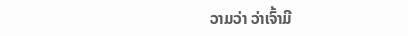ວາມວ່າ ວ່າເຈົ້າມີ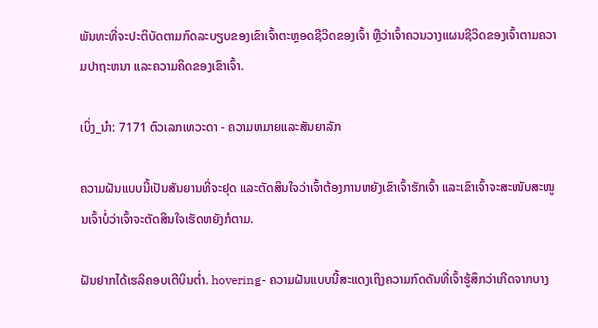ພັນທະທີ່ຈະປະຕິບັດຕາມກົດລະບຽບຂອງເຂົາເຈົ້າຕະຫຼອດຊີວິດຂອງເຈົ້າ ຫຼືວ່າເຈົ້າຄວນວາງແຜນຊີວິດຂອງເຈົ້າຕາມຄວາມປາຖະຫນາ ແລະຄວາມຄິດຂອງເຂົາເຈົ້າ.

ເບິ່ງ_ນຳ: 7171 ຕົວເລກເທວະດາ - ຄວາມຫມາຍແລະສັນຍາລັກ

ຄວາມຝັນແບບນີ້ເປັນສັນຍານທີ່ຈະຢຸດ ແລະຕັດສິນໃຈວ່າເຈົ້າຕ້ອງການຫຍັງເຂົາເຈົ້າຮັກເຈົ້າ ແລະເຂົາເຈົ້າຈະສະໜັບສະໜູນເຈົ້າບໍ່ວ່າເຈົ້າຈະຕັດສິນໃຈເຮັດຫຍັງກໍຕາມ.

ຝັນຢາກໄດ້ເຮລິຄອບເຕີບິນຕ່ຳ. hovering- ຄວາມຝັນແບບນີ້ສະແດງເຖິງຄວາມກົດດັນທີ່ເຈົ້າຮູ້ສຶກວ່າເກີດຈາກບາງ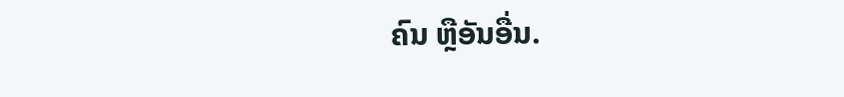ຄົນ ຫຼືອັນອື່ນ.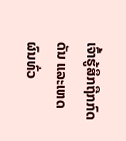ເຈົ້າຮູ້ສຶກຖືກກົດດັນ ແລະເຫດຜົນທົ່ວ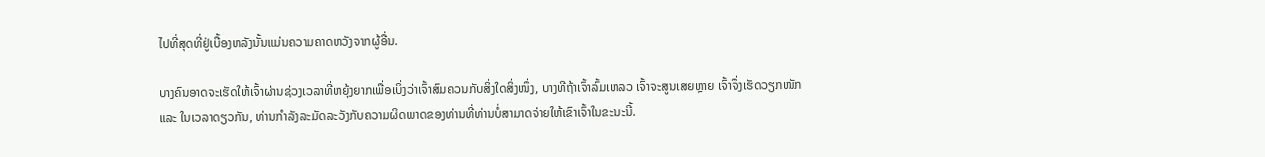ໄປທີ່ສຸດທີ່ຢູ່ເບື້ອງຫລັງນັ້ນແມ່ນຄວາມຄາດຫວັງຈາກຜູ້ອື່ນ.

ບາງຄົນອາດຈະເຮັດໃຫ້ເຈົ້າຜ່ານຊ່ວງເວລາທີ່ຫຍຸ້ງຍາກເພື່ອເບິ່ງວ່າເຈົ້າສົມຄວນກັບສິ່ງໃດສິ່ງໜຶ່ງ, ບາງທີຖ້າເຈົ້າລົ້ມເຫລວ ເຈົ້າຈະສູນເສຍຫຼາຍ ເຈົ້າຈຶ່ງເຮັດວຽກໜັກ ແລະ ໃນເວລາດຽວກັນ, ທ່ານກໍາລັງລະມັດລະວັງກັບຄວາມຜິດພາດຂອງທ່ານທີ່ທ່ານບໍ່ສາມາດຈ່າຍໃຫ້ເຂົາເຈົ້າໃນຂະນະນີ້.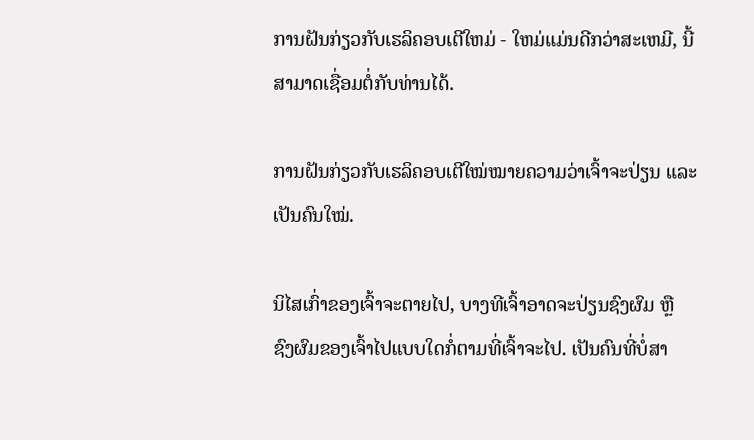ການຝັນກ່ຽວກັບເຮລິຄອບເຕີໃຫມ່ - ໃຫມ່ແມ່ນດີກວ່າສະເຫມີ, ນີ້ສາມາດເຊື່ອມຕໍ່ກັບທ່ານໄດ້.

ການຝັນກ່ຽວກັບເຮລິຄອບເຕີໃໝ່ໝາຍຄວາມວ່າເຈົ້າຈະປ່ຽນ ແລະເປັນຄົນໃໝ່.

ນິໄສເກົ່າຂອງເຈົ້າຈະຕາຍໄປ, ບາງທີເຈົ້າອາດຈະປ່ຽນຊົງຜົມ ຫຼື ຊົງຜົມຂອງເຈົ້າໄປແບບໃດກໍ່ຕາມທີ່ເຈົ້າຈະໄປ. ເປັນຄົນທີ່ບໍ່ສາ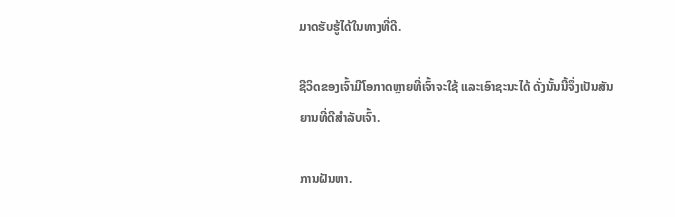ມາດຮັບຮູ້ໄດ້ໃນທາງທີ່ດີ.

ຊີວິດຂອງເຈົ້າມີໂອກາດຫຼາຍທີ່ເຈົ້າຈະໃຊ້ ແລະເອົາຊະນະໄດ້ ດັ່ງນັ້ນນີ້ຈຶ່ງເປັນສັນຍານທີ່ດີສຳລັບເຈົ້າ.

ການຝັນຫາ.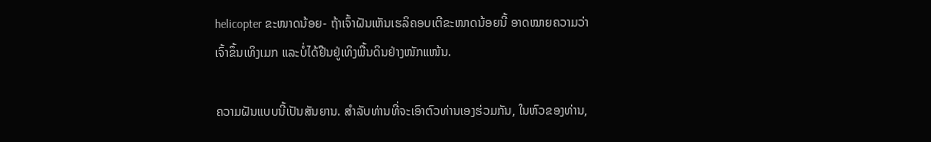helicopter ຂະໜາດນ້ອຍ- ຖ້າເຈົ້າຝັນເຫັນເຮລິຄອບເຕີຂະໜາດນ້ອຍນີ້ ອາດໝາຍຄວາມວ່າເຈົ້າຂຶ້ນເທິງເມກ ແລະບໍ່ໄດ້ຢືນຢູ່ເທິງພື້ນດິນຢ່າງໜັກແໜ້ນ.

ຄວາມຝັນແບບນີ້ເປັນສັນຍານ. ສໍາລັບທ່ານທີ່ຈະເອົາຕົວທ່ານເອງຮ່ວມກັນ, ໃນຫົວຂອງທ່ານ,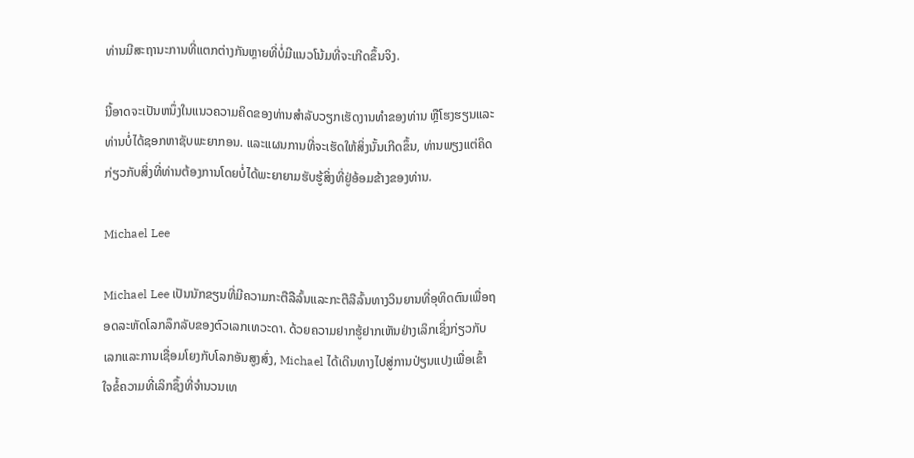ທ່ານມີສະຖານະການທີ່ແຕກຕ່າງກັນຫຼາຍທີ່ບໍ່ມີແນວໂນ້ມທີ່ຈະເກີດຂຶ້ນຈິງ.

ນີ້ອາດຈະເປັນຫນຶ່ງໃນແນວຄວາມຄິດຂອງທ່ານສໍາລັບວຽກເຮັດງານທໍາຂອງທ່ານ ຫຼືໂຮງຮຽນແລະທ່ານບໍ່ໄດ້ຊອກຫາຊັບພະຍາກອນ. ແລະແຜນການທີ່ຈະເຮັດໃຫ້ສິ່ງນັ້ນເກີດຂຶ້ນ, ທ່ານພຽງແຕ່ຄິດກ່ຽວກັບສິ່ງທີ່ທ່ານຕ້ອງການໂດຍບໍ່ໄດ້ພະຍາຍາມຮັບຮູ້ສິ່ງທີ່ຢູ່ອ້ອມຂ້າງຂອງທ່ານ.

Michael Lee

Michael Lee ເປັນນັກຂຽນທີ່ມີຄວາມກະຕືລືລົ້ນແລະກະຕືລືລົ້ນທາງວິນຍານທີ່ອຸທິດຕົນເພື່ອຖອດລະຫັດໂລກລຶກລັບຂອງຕົວເລກເທວະດາ. ດ້ວຍຄວາມຢາກຮູ້ຢາກເຫັນຢ່າງເລິກເຊິ່ງກ່ຽວກັບເລກແລະການເຊື່ອມໂຍງກັບໂລກອັນສູງສົ່ງ, Michael ໄດ້ເດີນທາງໄປສູ່ການປ່ຽນແປງເພື່ອເຂົ້າໃຈຂໍ້ຄວາມທີ່ເລິກຊຶ້ງທີ່ຈຳນວນເທ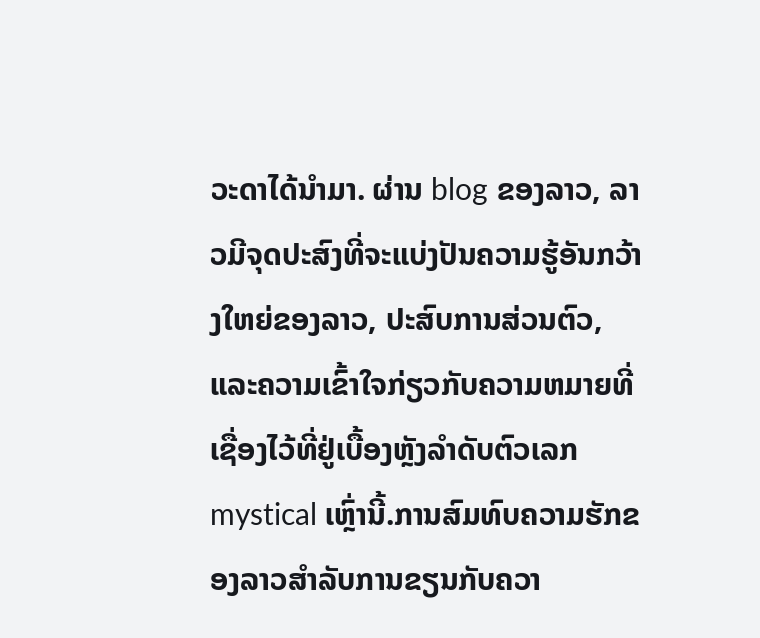ວະດາໄດ້ນຳມາ. ຜ່ານ blog ຂອງລາວ, ລາວມີຈຸດປະສົງທີ່ຈະແບ່ງປັນຄວາມຮູ້ອັນກວ້າງໃຫຍ່ຂອງລາວ, ປະສົບການສ່ວນຕົວ, ແລະຄວາມເຂົ້າໃຈກ່ຽວກັບຄວາມຫມາຍທີ່ເຊື່ອງໄວ້ທີ່ຢູ່ເບື້ອງຫຼັງລໍາດັບຕົວເລກ mystical ເຫຼົ່ານີ້.ການສົມທົບຄວາມຮັກຂອງລາວສໍາລັບການຂຽນກັບຄວາ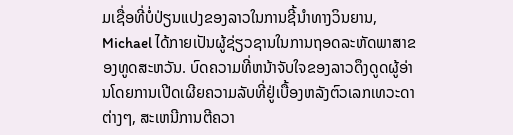ມເຊື່ອທີ່ບໍ່ປ່ຽນແປງຂອງລາວໃນການຊີ້ນໍາທາງວິນຍານ, Michael ໄດ້ກາຍເປັນຜູ້ຊ່ຽວຊານໃນການຖອດລະຫັດພາສາຂອງທູດສະຫວັນ. ບົດຄວາມທີ່ຫນ້າຈັບໃຈຂອງລາວດຶງດູດຜູ້ອ່ານໂດຍການເປີດເຜີຍຄວາມລັບທີ່ຢູ່ເບື້ອງຫລັງຕົວເລກເທວະດາຕ່າງໆ, ສະເຫນີການຕີຄວາ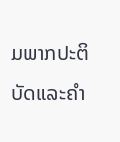ມພາກປະຕິບັດແລະຄໍາ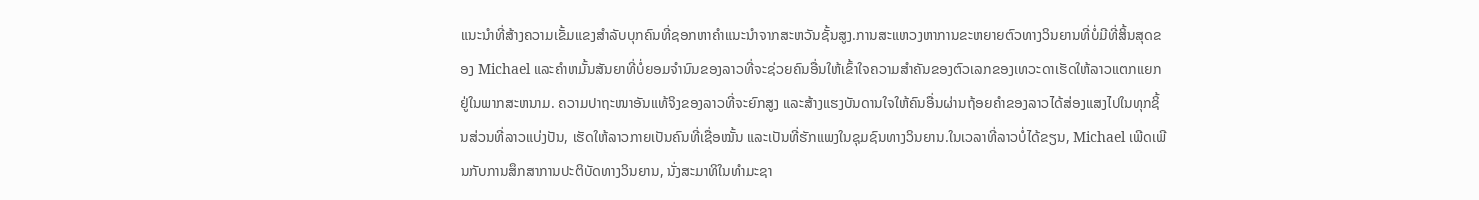ແນະນໍາທີ່ສ້າງຄວາມເຂັ້ມແຂງສໍາລັບບຸກຄົນທີ່ຊອກຫາຄໍາແນະນໍາຈາກສະຫວັນຊັ້ນສູງ.ການສະແຫວງຫາການຂະຫຍາຍຕົວທາງວິນຍານທີ່ບໍ່ມີທີ່ສິ້ນສຸດຂອງ Michael ແລະຄໍາຫມັ້ນສັນຍາທີ່ບໍ່ຍອມຈໍານົນຂອງລາວທີ່ຈະຊ່ວຍຄົນອື່ນໃຫ້ເຂົ້າໃຈຄວາມສໍາຄັນຂອງຕົວເລກຂອງເທວະດາເຮັດໃຫ້ລາວແຕກແຍກຢູ່ໃນພາກສະຫນາມ. ຄວາມປາຖະໜາອັນແທ້ຈິງຂອງລາວທີ່ຈະຍົກສູງ ແລະສ້າງແຮງບັນດານໃຈໃຫ້ຄົນອື່ນຜ່ານຖ້ອຍຄຳຂອງລາວໄດ້ສ່ອງແສງໄປໃນທຸກຊິ້ນສ່ວນທີ່ລາວແບ່ງປັນ, ເຮັດໃຫ້ລາວກາຍເປັນຄົນທີ່ເຊື່ອໝັ້ນ ແລະເປັນທີ່ຮັກແພງໃນຊຸມຊົນທາງວິນຍານ.ໃນເວລາທີ່ລາວບໍ່ໄດ້ຂຽນ, Michael ເພີດເພີນກັບການສຶກສາການປະຕິບັດທາງວິນຍານ, ນັ່ງສະມາທິໃນທໍາມະຊາ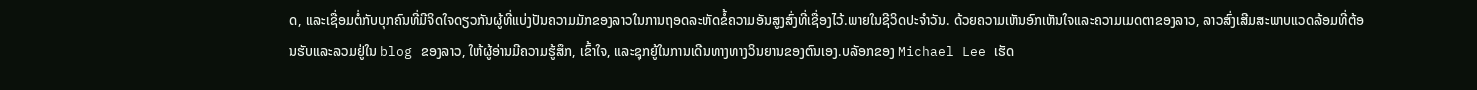ດ, ແລະເຊື່ອມຕໍ່ກັບບຸກຄົນທີ່ມີຈິດໃຈດຽວກັນຜູ້ທີ່ແບ່ງປັນຄວາມມັກຂອງລາວໃນການຖອດລະຫັດຂໍ້ຄວາມອັນສູງສົ່ງທີ່ເຊື່ອງໄວ້.ພາຍໃນຊີວິດປະຈໍາວັນ. ດ້ວຍຄວາມເຫັນອົກເຫັນໃຈແລະຄວາມເມດຕາຂອງລາວ, ລາວສົ່ງເສີມສະພາບແວດລ້ອມທີ່ຕ້ອນຮັບແລະລວມຢູ່ໃນ blog ຂອງລາວ, ໃຫ້ຜູ້ອ່ານມີຄວາມຮູ້ສຶກ, ເຂົ້າໃຈ, ແລະຊຸກຍູ້ໃນການເດີນທາງທາງວິນຍານຂອງຕົນເອງ.ບລັອກຂອງ Michael Lee ເຮັດ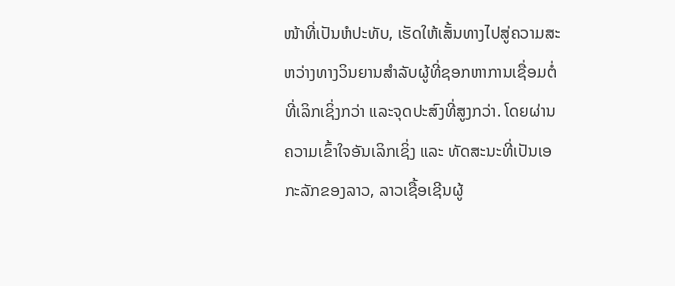ໜ້າທີ່ເປັນຫໍປະທັບ, ເຮັດໃຫ້ເສັ້ນທາງໄປສູ່ຄວາມສະຫວ່າງທາງວິນຍານສໍາລັບຜູ້ທີ່ຊອກຫາການເຊື່ອມຕໍ່ທີ່ເລິກເຊິ່ງກວ່າ ແລະຈຸດປະສົງທີ່ສູງກວ່າ. ໂດຍຜ່ານຄວາມເຂົ້າໃຈອັນເລິກເຊິ່ງ ແລະ ທັດສະນະທີ່ເປັນເອກະລັກຂອງລາວ, ລາວເຊື້ອເຊີນຜູ້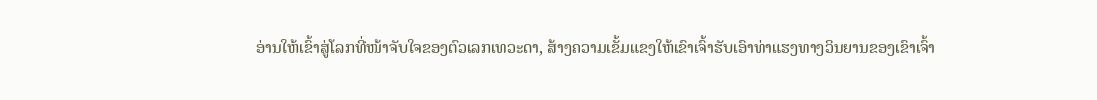ອ່ານໃຫ້ເຂົ້າສູ່ໂລກທີ່ໜ້າຈັບໃຈຂອງຕົວເລກເທວະດາ, ສ້າງຄວາມເຂັ້ມແຂງໃຫ້ເຂົາເຈົ້າຮັບເອົາທ່າແຮງທາງວິນຍານຂອງເຂົາເຈົ້າ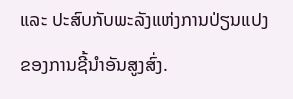ແລະ ປະສົບກັບພະລັງແຫ່ງການປ່ຽນແປງຂອງການຊີ້ນໍາອັນສູງສົ່ງ.